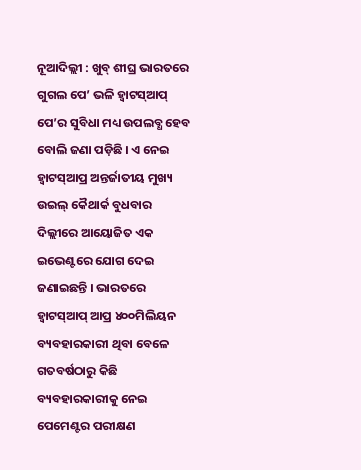ନୂଆଦିଲ୍ଲୀ : ଖୁବ୍ ଶୀଘ୍ର ଭାରତରେ ଗୁଗଲ ପେ’ ଭଳି ହ୍ଵାଟସ୍ଆପ୍ ପେ’ର ସୁବିଧା ମଧ୍ୟ ଉପଲବ୍ଧ ହେବ ବୋଲି ଜଣା ପଡ଼ିଛି । ଏ ନେଇ ହ୍ଵାଟସ୍ଆପ୍ର ଅନ୍ତର୍ଜାତୀୟ ମୁଖ୍ୟ ଉଇଲ୍ କୈଥାର୍କ ବୁଧବାର ଦିଲ୍ଲୀରେ ଆୟୋଜିତ ଏକ ଇଭେଣ୍ଟରେ ଯୋଗ ଦେଇ ଜଣାଇଛନ୍ତି । ଭାରତରେ ହ୍ଵାଟସ୍ଆପ୍ ଆପ୍ର ୪୦୦ମିଲିୟନ ବ୍ୟବହାରକାରୀ ଥିବା ବେଳେ ଗତବର୍ଷଠାରୁ କିଛି ବ୍ୟବହାରକାରୀକୁ ନେଇ ପେମେଣ୍ଟର ପରୀକ୍ଷଣ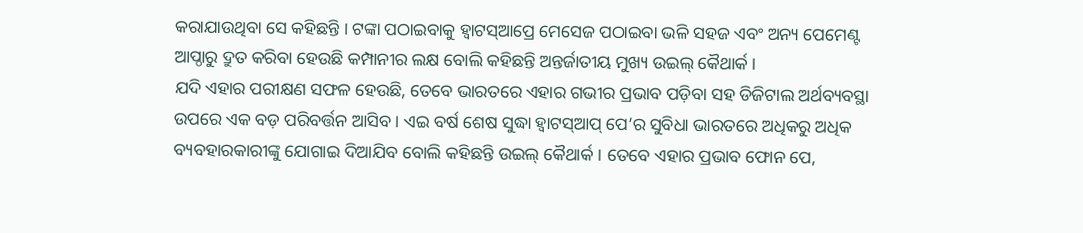କରାଯାଉଥିବା ସେ କହିଛନ୍ତି । ଟଙ୍କା ପଠାଇବାକୁ ହ୍ଵାଟସ୍ଆପ୍ରେ ମେସେଜ ପଠାଇବା ଭଳି ସହଜ ଏବଂ ଅନ୍ୟ ପେମେଣ୍ଟ ଆପ୍ଠାରୁ ଦ୍ରୁତ କରିବା ହେଉଛି କମ୍ପାନୀର ଲକ୍ଷ ବୋଲି କହିଛନ୍ତି ଅନ୍ତର୍ଜାତୀୟ ମୁଖ୍ୟ ଉଇଲ୍ କୈଥାର୍କ ।
ଯଦି ଏହାର ପରୀକ୍ଷଣ ସଫଳ ହେଉଛି, ତେବେ ଭାରତରେ ଏହାର ଗଭୀର ପ୍ରଭାବ ପଡ଼ିବା ସହ ଡିଜିଟାଲ ଅର୍ଥବ୍ୟବସ୍ଥା ଉପରେ ଏକ ବଡ଼ ପରିବର୍ତ୍ତନ ଆସିବ । ଏଇ ବର୍ଷ ଶେଷ ସୁଦ୍ଧା ହ୍ଵାଟସ୍ଆପ୍ ପେ’ର ସୁବିଧା ଭାରତରେ ଅଧିକରୁ ଅଧିକ ବ୍ୟବହାରକାରୀଙ୍କୁ ଯୋଗାଇ ଦିଆଯିବ ବୋଲି କହିଛନ୍ତି ଉଇଲ୍ କୈଥାର୍କ । ତେବେ ଏହାର ପ୍ରଭାବ ଫୋନ ପେ,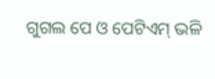ଗୁଗଲ ପେ ଓ ପେଟିଏମ୍ ଭଳି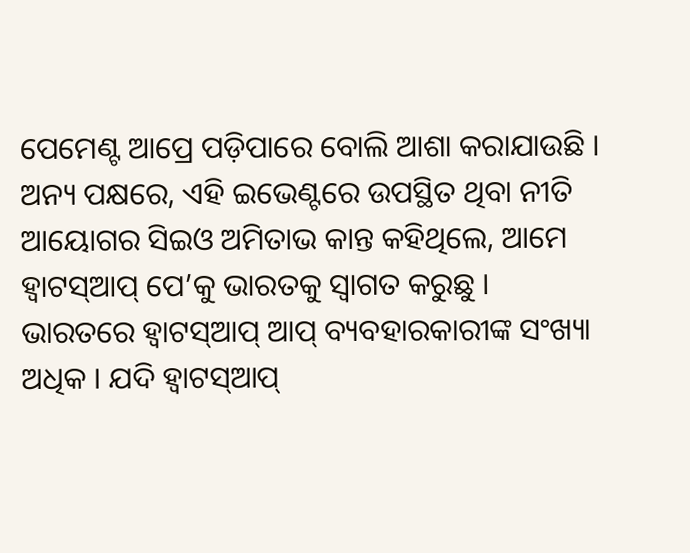ପେମେଣ୍ଟ ଆପ୍ରେ ପଡ଼ିପାରେ ବୋଲି ଆଶା କରାଯାଉଛି ।
ଅନ୍ୟ ପକ୍ଷରେ, ଏହି ଇଭେଣ୍ଟରେ ଉପସ୍ଥିତ ଥିବା ନୀତି ଆୟୋଗର ସିଇଓ ଅମିତାଭ କାନ୍ତ କହିଥିଲେ, ଆମେ ହ୍ଵାଟସ୍ଆପ୍ ପେ’କୁ ଭାରତକୁ ସ୍ୱାଗତ କରୁଛୁ । ଭାରତରେ ହ୍ଵାଟସ୍ଆପ୍ ଆପ୍ ବ୍ୟବହାରକାରୀଙ୍କ ସଂଖ୍ୟା ଅଧିକ । ଯଦି ହ୍ଵାଟସ୍ଆପ୍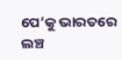ପେ’କୁ ଭାରତରେ ଲଞ୍ଚ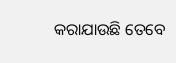କରାଯାଉଛି ତେବେ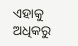ଏହାକୁ ଅଧିକରୁ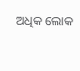ଅଧିକ ଲୋକ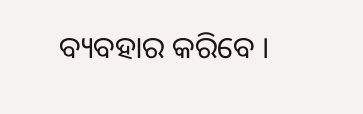ବ୍ୟବହାର କରିବେ ।